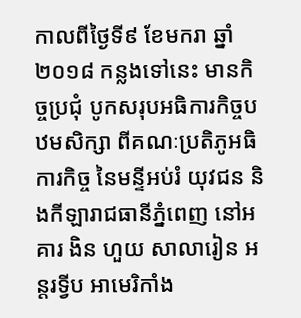កាលពីថ្ងៃទី៩ ខែមករា ឆ្នាំ២០១៨ កន្លងទៅនេះ មានកិច្ចប្រជុំ បូកសរុបអធិការកិច្ចបឋមសិក្សា ពីគណៈប្រតិភូអធិការកិច្ច នៃមន្ទីអប់រំ យុវជន និងកីឡារាជធានីភ្នំពេញ នៅអគារ ងិន ហួយ សាលារៀន អន្តរទ្វីប អាមេរិកាំង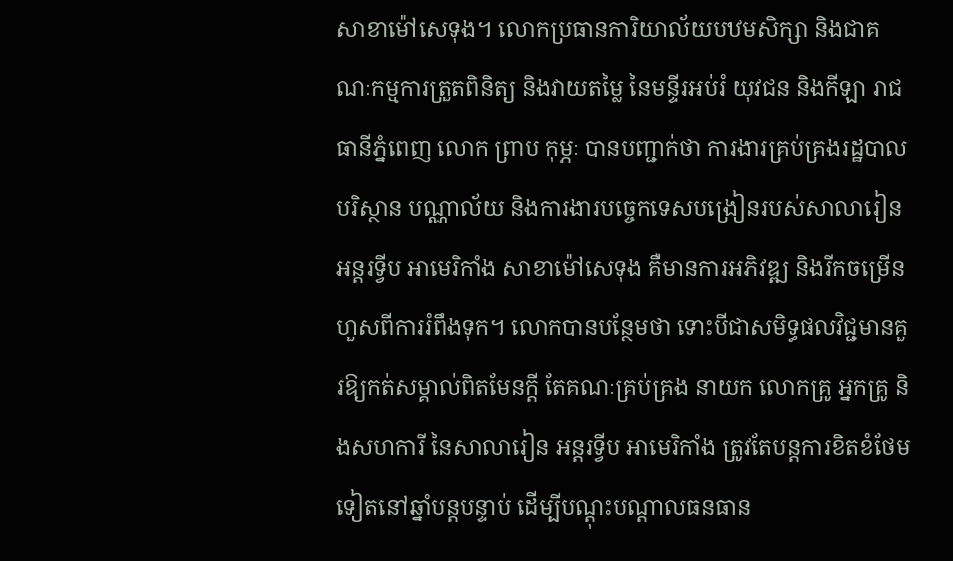សាខាម៉ៅសេទុង។ លោកប្រធានការិយាល័យបឋមសិក្សា និងជាគណៈកម្មការត្រួតពិនិត្យ និងវាយតម្លៃ នៃមន្ទីរអប់រំ យុវជន និងកីឡា រាជធានីភ្នំពេញ លោក ព្រាប កុម្ភៈ បានបញ្ជាក់ថា ការងារគ្រប់គ្រងរដ្ឋបាល បរិស្ថាន បណ្ណាល័យ និងការងារបច្ចេកទេសបង្រៀនរបស់សាលារៀន អន្តរទ្វីប អាមេរិកាំង សាខាម៉ៅសេទុង គឺមានការអភិវឌ្ឍ និងរីកចម្រើនហួសពីការរំពឹងទុក។ លោកបានបន្ថែមថា ទោះបីជាសមិទ្ធផលវិជ្ជមានគួរឱ្យកត់សម្គាល់ពិតមែនក្តី តែគណៈគ្រប់គ្រង នាយក លោកគ្រូ អ្នកគ្រូ និងសហការី នៃសាលារៀន អន្តរទ្វីប អាមេរិកាំង ត្រូវតែបន្តការខិតខំថែមទៀតនៅឆ្នាំបន្តបន្ទាប់ ដើម្បីបណ្ដុះបណ្ដាលធនធាន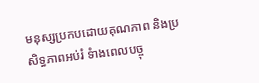មនុស្សប្រកបដោយគុណភាព និងប្រសិទ្ធភាពអប់រំ ទំាងពេលបច្ចុ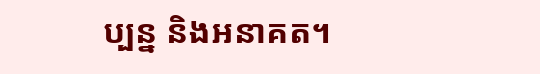ប្បន្ន និងអនាគត។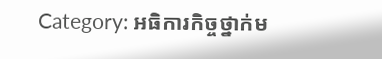Category: អធិការកិច្ចថ្នាក់ម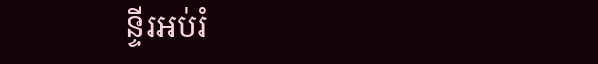ន្ទីរអប់រំ